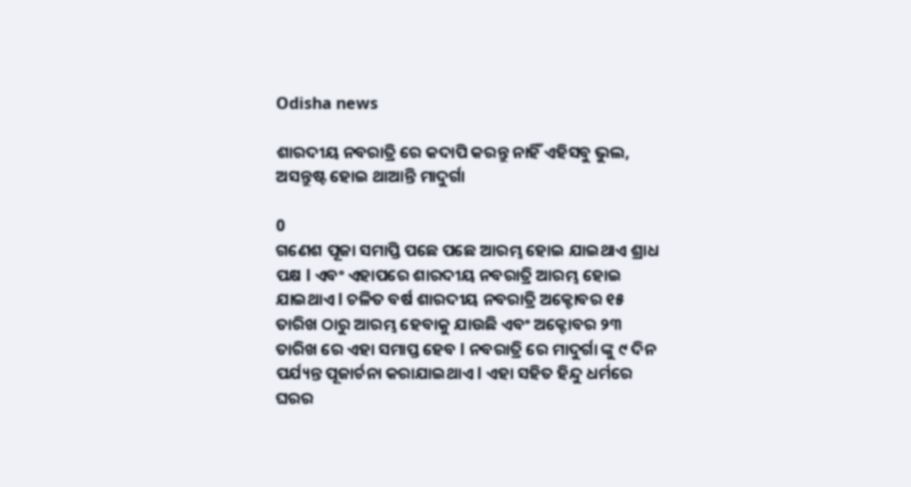Odisha news

ଶାରଦୀୟ ନବରାତ୍ରି ରେ କଦାପି କରନ୍ତୁ ନାହିଁ ଏହିସବୁ ଭୁଲ, ଅସନ୍ତୁଷ୍ଟ ହୋଇ ଥାଆନ୍ତି ମାଦୁର୍ଗା

0
ଗଣେଶ ପୂଜା ସମାପ୍ତି ପଛେ ପଛେ ଆରମ୍ଭ ହୋଇ ଯାଇଥାଏ ଶ୍ରାଧ ପକ୍ଷ l ଏବଂ ଏହାପରେ ଶାରଦୀୟ ନବରାତ୍ରି ଆରମ୍ଭ ହୋଇ ଯାଇଥାଏ l ଚଳିତ ବର୍ଷ ଶାରଦୀୟ ନବରାତ୍ରି ଅକ୍ଟୋବର ୧୫ ତାରିଖ ଠାରୁ ଆରମ୍ଭ ହେବାକୁ ଯାଉଛି ଏବଂ ଅକ୍ଟୋବର ୨୩ ତାରିଖ ରେ ଏହା ସମାପ୍ତ ହେବ l ନବରାତ୍ରି ରେ ମାଦୁର୍ଗା ଙ୍କୁ ୯ ଦିନ ପର୍ଯ୍ୟନ୍ତ ପୂଜାର୍ଚନା କରାଯାଇଥାଏ l ଏହା ସହିତ ହିନ୍ଦୁ ଧର୍ମରେ ଘରର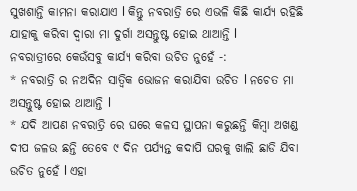ସୁଖଶାନ୍ତି କାମନା କରାଯାଏ l କିନ୍ତୁ ନବରାତ୍ରି ରେ ଏଭଳି କିଛି କାର୍ଯ୍ୟ ରହିଛି ଯାହାକୁ କରିବା ଦ୍ୱାରା ମା ଦୁର୍ଗା ଅସନ୍ତୁଷ୍ଟ ହୋଇ ଥାଆନ୍ତି l
ନବରାତ୍ରୀରେ କେଉଁସବୁ କାର୍ଯ୍ୟ କରିବା ଉଚିତ ନୁହେଁ -:
* ନବରାତ୍ରି ର ନଅଦିନ ସାତ୍ଵିକ ଭୋଜନ କରାଯିବା ଉଚିତ l ନଚେତ ମା ଅସନ୍ତୁଷ୍ଟ ହୋଇ ଥାଆନ୍ତି l
* ଯଦି ଆପଣ ନବରାତ୍ରି ରେ ଘରେ କଳସ ସ୍ଥାପନା କରୁଛନ୍ତି କିମ୍ବା ଅଖଣ୍ଡ ଦୀପ ଜଳଉ ଛନ୍ତି ତେବେ ୯ ଦିନ ପର୍ଯ୍ୟନ୍ତ କଦାପି ଘରକୁ ଖାଲି ଛାଡି ଯିବା ଉଚିତ ନୁହେଁ l ଏହା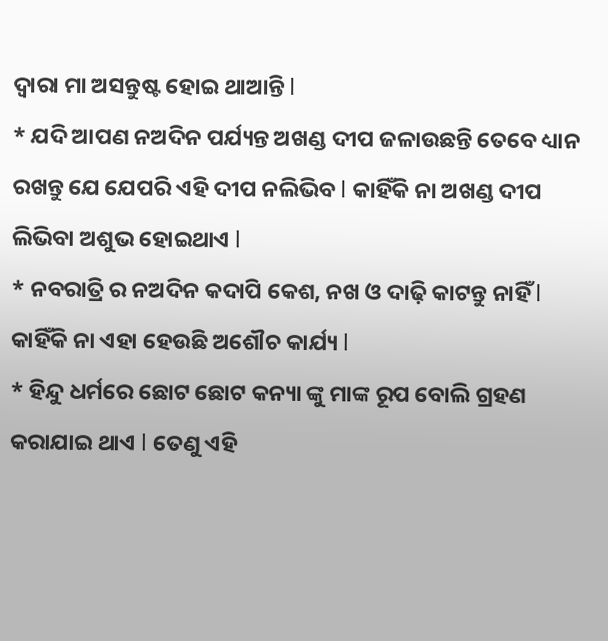ଦ୍ୱାରା ମା ଅସନ୍ତୁଷ୍ଟ ହୋଇ ଥାଆନ୍ତି l
* ଯଦି ଆପଣ ନଅଦିନ ପର୍ଯ୍ୟନ୍ତ ଅଖଣ୍ଡ ଦୀପ ଜଳାଉଛନ୍ତି ତେବେ ଧ୍ୟାନ ରଖନ୍ତୁ ଯେ ଯେପରି ଏହି ଦୀପ ନଲିଭିବ l କାହିଁକି ନା ଅଖଣ୍ଡ ଦୀପ ଲିଭିବା ଅଶୁଭ ହୋଇଥାଏ l
* ନବରାତ୍ରି ର ନଅଦିନ କଦାପି କେଶ, ନଖ ଓ ଦାଢ଼ି କାଟନ୍ତୁ ନାହିଁ l କାହିଁକି ନା ଏହା ହେଉଛି ଅଶୌଚ କାର୍ଯ୍ୟ l
* ହିନ୍ଦୁ ଧର୍ମରେ ଛୋଟ ଛୋଟ କନ୍ୟା ଙ୍କୁ ମାଙ୍କ ରୂପ ବୋଲି ଗ୍ରହଣ କରାଯାଇ ଥାଏ l ତେଣୁ ଏହି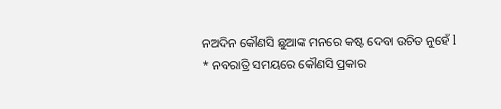ନଅଦିନ କୌଣସି ଛୁଆଙ୍କ ମନରେ କଷ୍ଟ ଦେବା ଉଚିତ ନୁହେଁ l
* ନବରାତ୍ରି ସମୟରେ କୌଣସି ପ୍ରକାର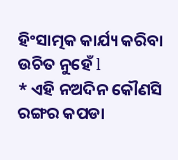ହିଂସାତ୍ମକ କାର୍ଯ୍ୟ କରିବା ଉଚିତ ନୁହେଁ l
* ଏହି ନଅଦିନ କୌଣସି ରଙ୍ଗର କପଡା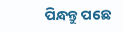ପିନ୍ଧନ୍ତୁ ପଛେ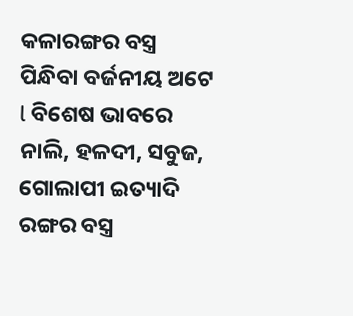କଳାରଙ୍ଗର ବସ୍ତ୍ର ପିନ୍ଧିବା ବର୍ଜନୀୟ ଅଟେ l ବିଶେଷ ଭାବରେ ନାଲି, ହଳଦୀ, ସବୁଜ, ଗୋଲାପୀ ଇତ୍ୟାଦି ରଙ୍ଗର ବସ୍ତ୍ର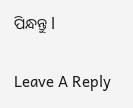ପିନ୍ଧନ୍ତୁ l

Leave A Reply